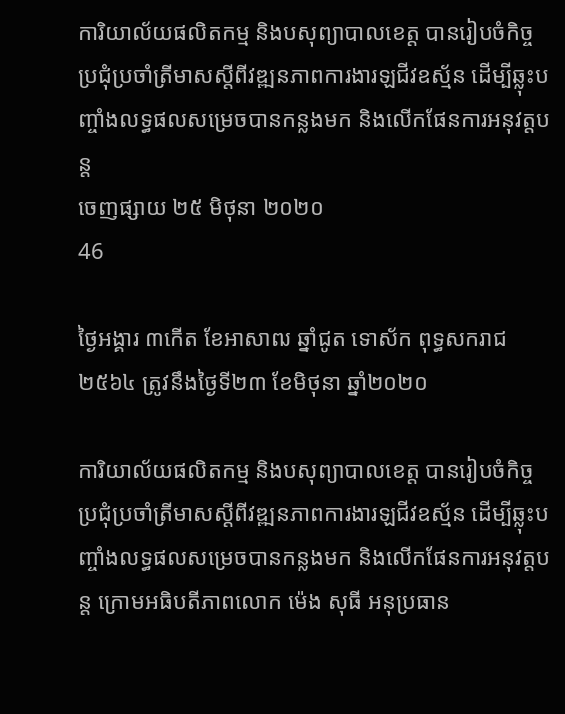ការិយាល័យផលិតកម្ម និងបសុព្យាបាលខេត្ត បានរៀបចំកិច្ចប្រជុំប្រចាំត្រីមាសស្តីពីវឌ្ឍនភាពការងារឡជីវឧស្ម័ន ដើម្បីឆ្លុះបញ្ចាំងលទ្ធផលសម្រេចបានកន្លងមក និងលើកផែនការអនុវត្តបន្ត
ចេញផ្សាយ ២៥ មិថុនា ២០២០
46

ថ្ងៃអង្គារ ៣កើត ខែអាសាឍ ឆ្នាំជូត ទោស័ក ពុទ្ធសករាជ ២៥៦៤ ត្រូវនឹងថ្ងៃទី២៣ ខែមិថុនា ឆ្នាំ២០២០

ការិយាល័យផលិតកម្ម និងបសុព្យាបាលខេត្ត បានរៀបចំកិច្ចប្រជុំប្រចាំត្រីមាសស្តីពីវឌ្ឍនភាពការងារឡជីវឧស្ម័ន ដើម្បីឆ្លុះបញ្ចាំងលទ្ធផលសម្រេចបានកន្លងមក និងលើកផែនការអនុវត្តបន្ត ក្រោមអធិបតីភាពលោក ម៉េង សុធី អនុប្រធាន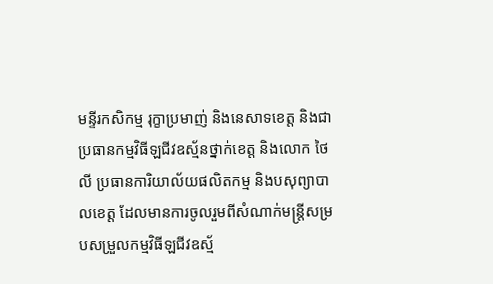មន្ទីរកសិកម្ម រុក្ខាប្រមាញ់ និងនេសាទខេត្ត និងជាប្រធានកម្មវិធីឡជីវឧស្ម័នថ្នាក់ខេត្ត និងលោក ថៃ លី ប្រធានការិយាល័យផលិតកម្ម និងបសុព្យាបាលខេត្ត ដែលមានការចូលរួមពីសំណាក់មន្ត្រីសម្របសម្រួលកម្មវិធីឡជីវឧស្ម័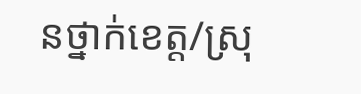នថ្នាក់ខេត្ត/ស្រុ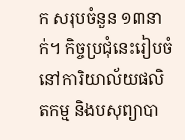ក សរុបចំនួន ១៣នាក់។ កិច្ចប្រជុំនេះរៀបចំនៅការិយាល័យផលិតកម្ម និងបសុព្យាបា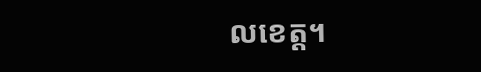លខេត្ត។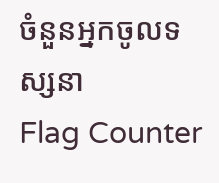ចំនួនអ្នកចូលទស្សនា
Flag Counter